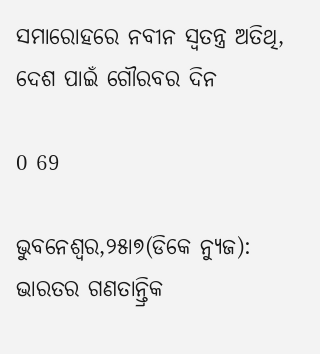ସମାରୋହରେ ନବୀନ ସ୍ୱତନ୍ତ୍ର ଅତିଥି, ଦେଶ ପାଇଁ ଗୌରବର ଦିନ

0 69

ଭୁବନେଶ୍ୱର,୨୫ା୭(ଡିକେ ନ୍ୟୁଜ): ଭାରତର ଗଣତାନ୍ତ୍ରିକ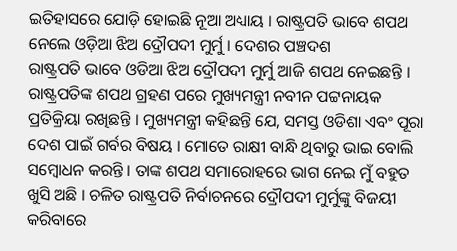ଇତିହାସରେ ଯୋଡ଼ି ହୋଇଛି ନୂଆ ଅଧ୍ୟାୟ । ରାଷ୍ଟ୍ରପତି ଭାବେ ଶପଥ ନେଲେ ଓଡ଼ିଆ ଝିଅ ଦ୍ରୌପଦୀ ମୁର୍ମୁ । ଦେଶର ପଞ୍ଚଦଶ
ରାଷ୍ଟ୍ରପତି ଭାବେ ଓଡିଆ ଝିଅ ଦ୍ରୌପଦୀ ମୁର୍ମୁ ଆଜି ଶପଥ ନେଇଛନ୍ତି । ରାଷ୍ଟ୍ରପତିଙ୍କ ଶପଥ ଗ୍ରହଣ ପରେ ମୁଖ୍ୟମନ୍ତ୍ରୀ ନବୀନ ପଟ୍ଟନାୟକ ପ୍ରତିକ୍ରିୟା ରଖିଛନ୍ତି । ମୁଖ୍ୟମନ୍ତ୍ରୀ କହିଛନ୍ତି ଯେ, ସମସ୍ତ ଓଡିଶା ଏବଂ ପୂରା ଦେଶ ପାଇଁ ଗର୍ବର ବିଷୟ । ମୋତେ ରାକ୍ଷୀ ବାନ୍ଧି ଥିବାରୁ ଭାଇ ବୋଲି ସମ୍ବୋଧନ କରନ୍ତି । ତାଙ୍କ ଶପଥ ସମାରୋହରେ ଭାଗ ନେଇ ମୁଁ ବହୁତ ଖୁସି ଅଛି । ଚଳିତ ରାଷ୍ଟ୍ରପତି ନିର୍ବାଚନରେ ଦ୍ରୌପଦୀ ମୁର୍ମୁଙ୍କୁ ବିଜୟୀ କରିବାରେ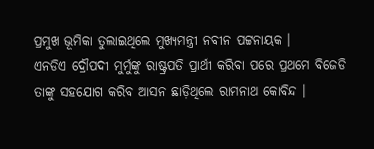ପ୍ରମୁଖ ଭୂମିକା ତୁଲାଇଥିଲେ ମୁଖ୍ୟମନ୍ତ୍ରୀ ନବୀନ ପଟ୍ଟନାୟକ ।
ଏନଡିଏ ଦ୍ରୌପଦୀ ମୁର୍ମୁଙ୍କୁ ରାଷ୍ଟ୍ରପତି ପ୍ରାର୍ଥୀ କରିବା ପରେ ପ୍ରଥମେ ବିଜେଡି ତାଙ୍କୁ ସହଯୋଗ କରିବ ଆସନ ଛାଡ଼ିଥିଲେ ରାମନାଥ କୋବିନ୍ଦ ।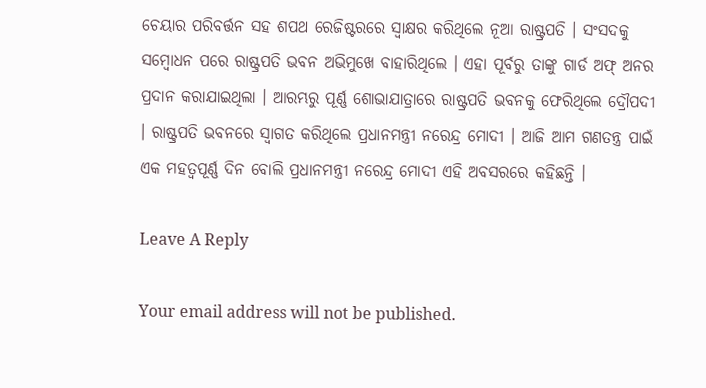ଚେୟାର ପରିବର୍ତ୍ତନ ସହ ଶପଥ ରେଜିଷ୍ଟରରେ ସ୍ୱାକ୍ଷର କରିଥିଲେ ନୂଆ ରାଷ୍ଟ୍ରପତି । ସଂସଦକୁ ସମ୍ବୋଧନ ପରେ ରାଷ୍ଟ୍ରପତି ଭବନ ଅଭିମୁଖେ ବାହାରିଥିଲେ । ଏହା ପୂର୍ବରୁ ତାଙ୍କୁ ଗାର୍ଡ ଅଫ୍‌ ଅନର ପ୍ରଦାନ କରାଯାଇଥିଲା । ଆରମ୍ଭରୁ ପୂର୍ଣ୍ଣ ଶୋଭାଯାତ୍ରାରେ ରାଷ୍ଟ୍ରପତି ଭବନକୁ ଫେରିଥିଲେ ଦ୍ରୌପଦୀ । ରାଷ୍ଟ୍ରପତି ଭବନରେ ସ୍ୱାଗତ କରିଥିଲେ ପ୍ରଧାନମନ୍ତ୍ରୀ ନରେନ୍ଦ୍ର ମୋଦୀ । ଆଜି ଆମ ଗଣତନ୍ତ୍ର ପାଇଁ ଏକ ମହତ୍ୱପୂର୍ଣ୍ଣ ଦିନ ବୋଲି ପ୍ରଧାନମନ୍ତ୍ରୀ ନରେନ୍ଦ୍ର ମୋଦୀ ଏହି ଅବସରରେ କହିଛନ୍ତି ।

Leave A Reply

Your email address will not be published.